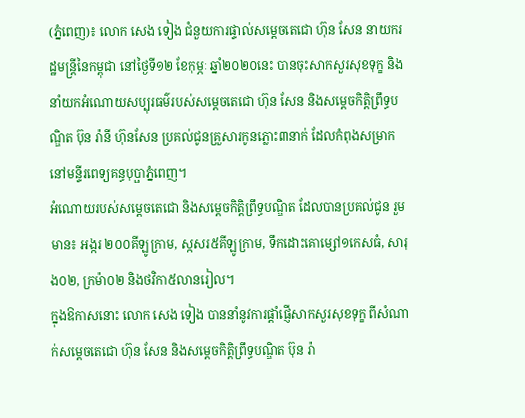(ភ្នំពេញ)៖ លោក សេង ទៀង ជំនួយការផ្ទាល់សម្ដេចតេជោ ហ៊ុន សែន នាយករដ្ឋមន្ត្រីនៃកម្ពុជា នៅថ្ងៃទី១២ ខែកុម្ភៈ ឆ្នាំ២០២០នេះ បានចុះសាកសួរសុខទុក្ខ និងនាំយកអំណោយសប្បុរធម៌របស់សម្ដេចតេជោ ហ៊ុន សែន និងសម្តេចកិត្តិព្រឹទ្ធបណ្ឌិត ប៊ុន រ៉ានី ហ៊ុនសែន ប្រគល់ជូនគ្រួសារកូនភ្លោះ៣នាក់ ដែលកំពុងសម្រាក នៅមន្ទីរពេទ្យគន្ធបុប្ផាភ្នំពេញ។
អំណោយរបស់សម្តេចតេជោ និងសម្តេចកិត្តិព្រឹទ្ធបណ្ឌិត ដែលបានប្រគល់ជូន រួមមាន៖ អង្ករ ២០០គីឡូក្រាម, ស្កសរ៥គីឡូក្រាម, ទឹកដោះគោម្សៅ១កេសធំ, សារុង០២, ក្រម៉ា០២ និងថវិកា៥លានរៀល។
ក្នុងឱកាសនោះ លោក សេង ទៀង បាននាំនូវការផ្តាំផ្ញើសាកសួរសុខទុក្ខ ពីសំណាក់សម្តេចតេជោ ហ៊ុន សែន និងសម្តេចកិត្តិព្រឹទ្ធបណ្ឌិត ប៊ុន រ៉ា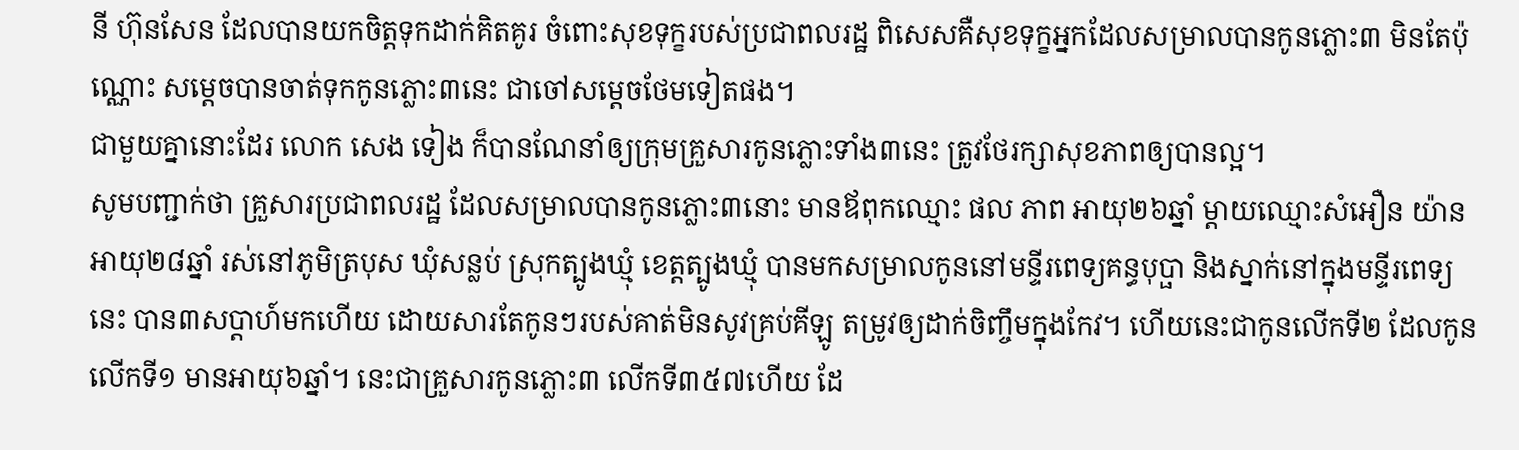នី ហ៊ុនសែន ដែលបានយកចិត្តទុកដាក់គិតគូរ ចំពោះសុខទុក្ខរបស់ប្រជាពលរដ្ឋ ពិសេសគឺសុខទុក្ខអ្នកដែលសម្រាលបានកូនភ្លោះ៣ មិនតែប៉ុណ្ណោះ សម្តេចបានចាត់ទុកកូនភ្លោះ៣នេះ ជាចៅសម្តេចថែមទៀតផង។
ជាមួយគ្នានោះដែរ លោក សេង ទៀង ក៏បានណែនាំឲ្យក្រុមគ្រួសារកូនភ្លោះទាំង៣នេះ ត្រូវថែរក្សាសុខភាពឲ្យបានល្អ។
សូមបញ្ជាក់ថា គ្រួសារប្រជាពលរដ្ឋ ដែលសម្រាលបានកូនភ្លោះ៣នោះ មានឪពុកឈ្មោះ ផល ភាព អាយុ២៦ឆ្នាំ ម្តាយឈ្មោះសំអឿន យ៉ាន អាយុ២៨ឆ្នាំ រស់នៅភូមិត្របុស ឃុំសន្លប់ ស្រុកត្បូងឃ្មុំ ខេត្តត្បូងឃ្មុំ បានមកសម្រាលកូននៅមន្ទីរពេទ្យគន្ធបុប្ផា និងស្នាក់នៅក្នុងមន្ទីរពេទ្យនេះ បាន៣សប្តាហ៍មកហើយ ដោយសារតែកូនៗរបស់គាត់មិនសូវគ្រប់គីឡូ តម្រូវឲ្យដាក់ចិញ្ចឹមក្នុងកែវ។ ហើយនេះជាកូនលើកទី២ ដែលកូនលើកទី១ មានអាយុ៦ឆ្នាំ។ នេះជាគ្រួសារកូនភ្លោះ៣ លើកទី៣៥៧ហើយ ដែ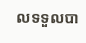លទទួលបា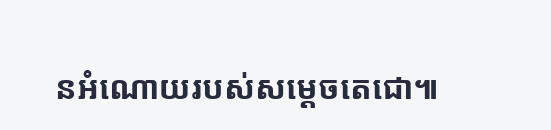នអំណោយរបស់សម្ដេចតេជោ៕